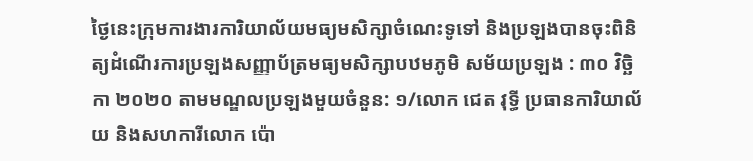ថ្ងៃនេះក្រុមការងារការិយាល័យមធ្យមសិក្សាចំណេះទូទៅ និងប្រឡងបានចុះពិនិត្យដំណើរការប្រឡងសញ្ញាប័ត្រមធ្យមសិក្សាបឋមភូមិ សម័យប្រឡង : ៣០ វិច្ឆិកា ២០២០ តាមមណ្ឌលប្រឡងមួយចំនួន: ១/លោក ជេត វុទ្ធី ប្រធានការិយាល័យ និងសហការីលោក ប៉ោ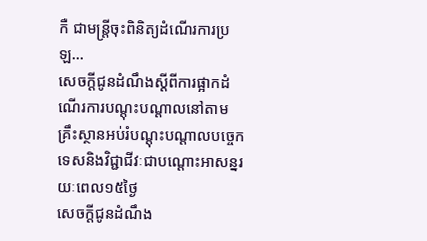កឺ ជាមន្ត្រីចុះពិនិត្យដំណើរការប្រឡ...
សេចក្តីជូនដំណឹងស្ដីពីការផ្អាកដំណើរការបណ្ដុះបណ្ដាលនៅតាមគ្រឹះស្ថានអប់រំបណ្ដុះបណ្ដាលបច្ចេកទេសនិងវិជ្ជាជីវៈជាបណ្ដោះអាសន្នរយៈពេល១៥ថ្ងៃ
សេចក្តីជូនដំណឹង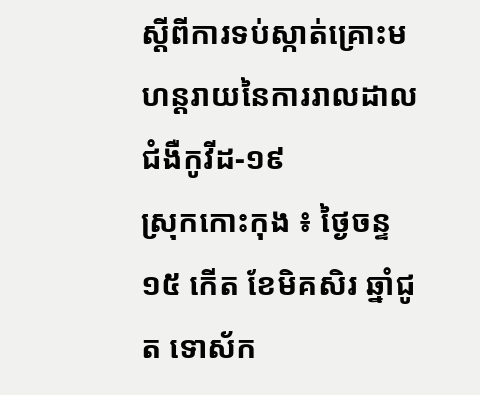ស្តីពីការទប់ស្កាត់គ្រោះមហន្តរាយនៃការរាលដាលជំងឺកូវីដ-១៩
ស្រុកកោះកុង ៖ ថ្ងៃចន្ទ ១៥ កើត ខែមិគសិរ ឆ្នាំជូត ទោស័ក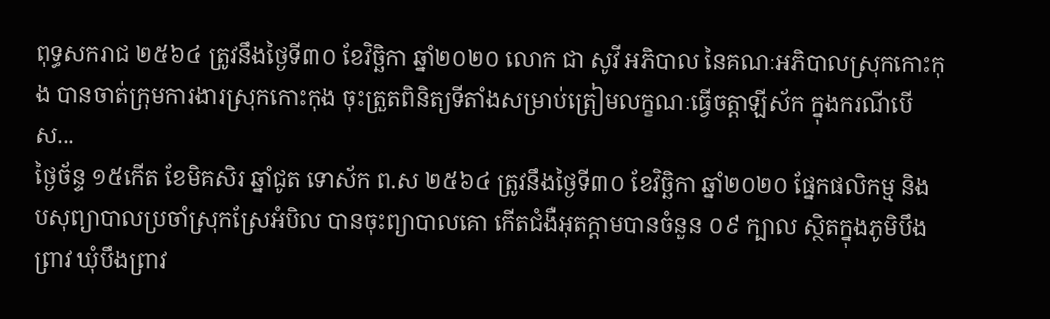ពុទ្ធសករាជ ២៥៦៤ ត្រូវនឹងថ្ងៃទី៣០ ខែវិច្ឆិកា ឆ្នាំ២០២០ លោក ជា សូវី អភិបាល នៃគណៈអភិបាលស្រុកកោះកុង បានចាត់ក្រុមការងារស្រុកកោះកុង ចុះត្រួតពិនិត្យទីតាំងសម្រាប់ត្រៀមលក្ខណៈធ្វើចត្តាឡីស័ក ក្នុងករណីបើស...
ថ្ងៃច័ន្ទ ១៥កើត ខែមិគសិរ ឆ្នាំជូត ទោស័ក ព.ស ២៥៦៤ ត្រូវនឹងថ្ងៃទី៣០ ខែវិច្ឆិកា ឆ្នាំ២០២០ ផ្នែកផលិកម្ម និងបសុព្យាបាលប្រចាំស្រុកស្រែអំបិល បានចុះព្យាបាលគោ កើតជំងឺអុតក្តាមបានចំនួន ០៩ ក្បាល ស្ថិតក្នុងភូមិបឹងព្រាវ ឃុំបឹងព្រាវ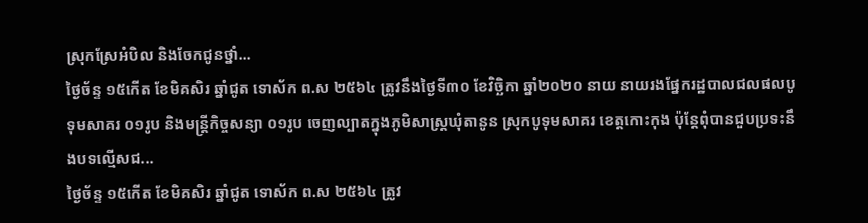ស្រុកស្រែអំបិល និងចែកជូនថ្នាំ...
ថ្ងៃច័ន្ទ ១៥កើត ខែមិគសិរ ឆ្នាំជូត ទោស័ក ព.ស ២៥៦៤ ត្រូវនឹងថ្ងៃទី៣០ ខែវិច្ឆិកា ឆ្នាំ២០២០ នាយ នាយរងផ្នែករដ្ឋបាលជលផលបូទុមសាគរ ០១រូប និងមន្រ្តីកិច្ចសន្យា ០១រូប ចេញល្បាតក្នុងភូមិសាស្ត្រឃុំតានូន ស្រុកបូទុមសាគរ ខេត្តកោះកុង ប៉ុន្តែពុំបានជួបប្រទះនឹងបទល្មើសជ...
ថ្ងៃច័ន្ទ ១៥កើត ខែមិគសិរ ឆ្នាំជូត ទោស័ក ព.ស ២៥៦៤ ត្រូវ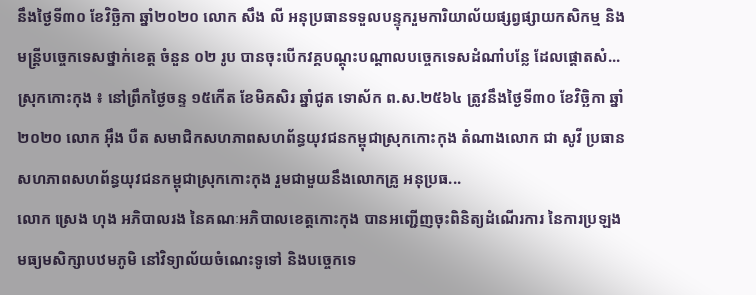នឹងថ្ងៃទី៣០ ខែវិច្ឆិកា ឆ្នាំ២០២០ លោក សឹង លី អនុប្រធានទទួលបន្ទុករួមការិយាល័យផ្សព្វផ្សាយកសិកម្ម និងមន្រ្តីបច្ចេកទេសថ្នាក់ខេត្ត ចំនួន ០២ រូប បានចុះបើកវគ្គបណ្តុះបណ្តាលបច្ចេកទេសដំណាំបន្លែ ដែលផ្តោតសំ...
ស្រុកកោះកុង ៖ នៅព្រឹកថ្ងៃចន្ទ ១៥កើត ខែមិគសិរ ឆ្នាំជូត ទោស័ក ព.ស.២៥៦៤ ត្រូវនឹងថ្ងៃទី៣០ ខែវិច្ឆិកា ឆ្នាំ២០២០ លោក អ៊ឹង បឺត សមាជិកសហភាពសហព័ន្ធយុវជនកម្ពុជាស្រុកកោះកុង តំណាងលោក ជា សូវី ប្រធានសហភាពសហព័ន្ធយុវជនកម្ពុជាស្រុកកោះកុង រួមជាមួយនឹងលោកគ្រូ អនុប្រធ...
លោក ស្រេង ហុង អភិបាលរង នៃគណៈអភិបាលខេត្តកោះកុង បានអញ្ជើញចុះពិនិត្យដំណើរការ នៃការប្រឡងមធ្យមសិក្សាបឋមភូមិ នៅវិទ្យាល័យចំណេះទូទៅ និងបច្ចេកទេ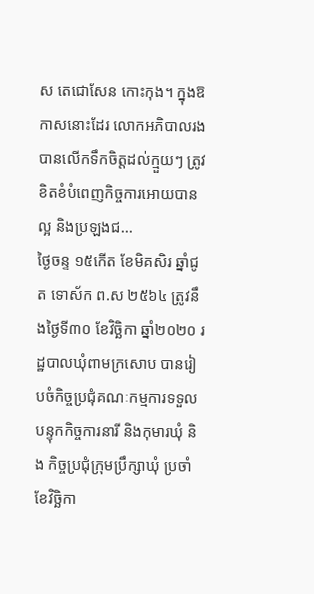ស តេជោសែន កោះកុង។ ក្នុងឱកាសនោះដែរ លោកអភិបាលរង បានលើកទឹកចិត្តដល់ក្មួយៗ ត្រូវខិតខំបំពេញកិច្ចការអោយបានល្អ និងប្រឡងជ...
ថ្ងៃចន្ទ ១៥កើត ខែមិគសិរ ឆ្នាំជូត ទោស័ក ព.ស ២៥៦៤ ត្រូវនឹងថ្ងៃទី៣០ ខែវិច្ឆិកា ឆ្នាំ២០២០ រដ្ឋបាលឃុំពាមក្រសោប បានរៀបចំកិច្ចប្រជុំគណៈកម្មការទទួលបន្ទុកកិច្ចការនារី និងកុមារឃុំ និង កិច្ចប្រជុំក្រុមប្រឹក្សាឃុំ ប្រចាំខែវិច្ឆិកា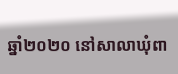ឆ្នាំ២០២០ នៅសាលាឃុំពា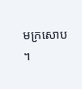មក្រសោប ។